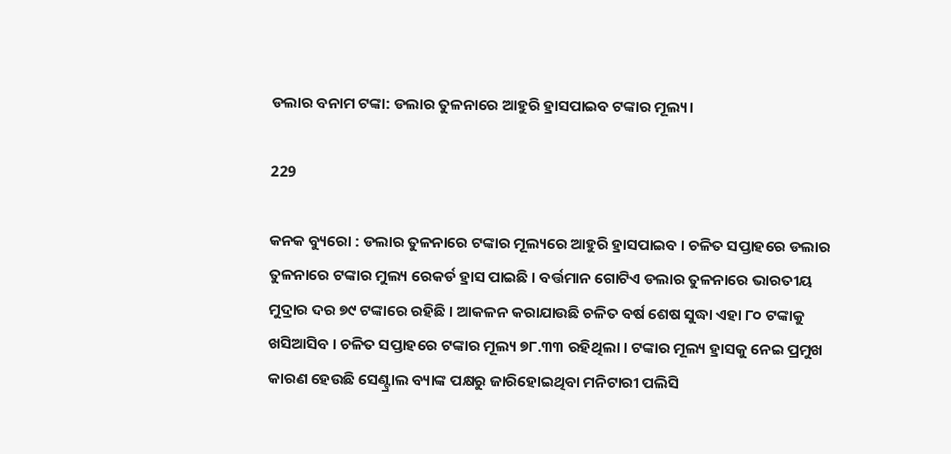ଡଲାର ବନାମ ଟଙ୍କା: ଡଲାର ତୁଳନାରେ ଆହୁରି ହ୍ରାସପାଇବ ଟଙ୍କାର ମୂଲ୍ୟ।

229

କନକ ବ୍ୟୁରୋ : ଡଲାର ତୁଳନାରେ ଟଙ୍କାର ମୂଲ୍ୟରେ ଆହୁରି ହ୍ରାସପାଇବ । ଚଳିତ ସପ୍ତାହରେ ଡଲାର ତୁଳନାରେ ଟଙ୍କାର ମୁଲ୍ୟ ରେକର୍ଡ ହ୍ରାସ ପାଇଛି । ବର୍ତ୍ତମାନ ଗୋଟିଏ ଡଲାର ତୁଳନାରେ ଭାରତୀୟ ମୁଦ୍ରାର ଦର ୭୯ ଟଙ୍କାରେ ରହିଛି । ଆକଳନ କରାଯାଉଛି ଚଳିତ ବର୍ଷ ଶେଷ ସୁଦ୍ଧା ଏହା ୮୦ ଟଙ୍କାକୁ ଖସିଆସିବ । ଚଳିତ ସପ୍ତାହରେ ଟଙ୍କାର ମୂଲ୍ୟ ୭୮.୩୩ ରହିଥିଲା । ଟଙ୍କାର ମୂଲ୍ୟ ହ୍ରାସକୁ ନେଇ ପ୍ରମୁଖ କାରଣ ହେଉଛି ସେଣ୍ଟ୍ରାଲ ବ୍ୟାଙ୍କ ପକ୍ଷରୁ ଜାରିହୋଇଥିବା ମନିଟାରୀ ପଲିସି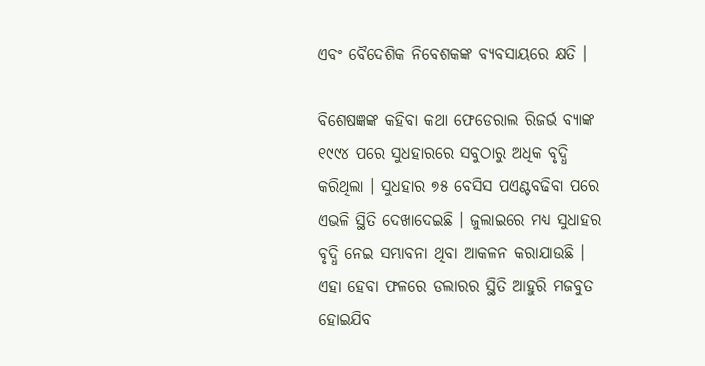ଏବଂ ବୈଦେଶିକ ନିବେଶକଙ୍କ ବ୍ୟବସାୟରେ କ୍ଷତି ।

ବିଶେଷଜ୍ଞଙ୍କ କହିବା କଥା ଫେଡେରାଲ ରିଜର୍ଭ ବ୍ୟାଙ୍କ ୧୯୯୪ ପରେ ସୁଧହାରରେ ସବୁଠାରୁ ଅଧିକ ବୃଦ୍ଧି କରିଥିଲା । ସୁଧହାର ୭୫ ବେସିସ ପଏଣ୍ଟବଢିବା ପରେ ଏଭଳି ସ୍ଥିତି ଦେଖାଦେଇଛି । ଜୁଲାଇରେ ମଧ୍ୟ ସୁଧାହର ବୃଦ୍ଧି ନେଇ ସମ୍ଭାବନା ଥିବା ଆକଳନ କରାଯାଉଛି । ଏହା ହେବା ଫଳରେ ଡଲାରର ସ୍ଥିତି ଆହୁରି ମଜବୁତ ହୋଇଯିବ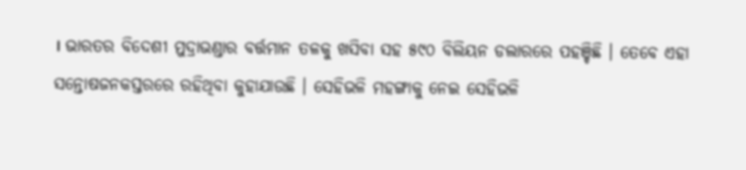। ଭାରତର ବିଦେଶୀ ମୁଦ୍ରାଭଣ୍ଡାର ବର୍ତ୍ତମାନ ତଳକୁ ଖସିବା ସହ ୫୯୦ ବିଲିୟନ ଡଲାରରେ ପହଞ୍ଚିଛି । ତେବେ ଏହା ସନ୍ତୋଷଜନକସ୍ତରରେ ରହିଥିବା କୁହାଯାଉଛି । ସେହିଭଳି ମହଙ୍ଗାକୁ ନେଇ ସେହିଭଳି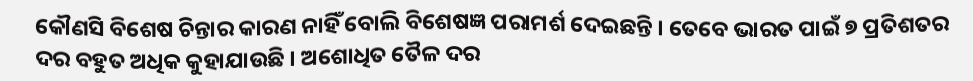କୌଣସି ବିଶେଷ ଚିନ୍ତାର କାରଣ ନାହିଁ ବୋଲି ବିଶେଷଜ୍ଞ ପରାମର୍ଶ ଦେଇଛନ୍ତି । ତେବେ ଭାରତ ପାଇଁ ୭ ପ୍ରତିଶତର ଦର ବହୁତ ଅଧିକ କୁହାଯାଉଛି । ଅଶୋଧିତ ତୈଳ ଦର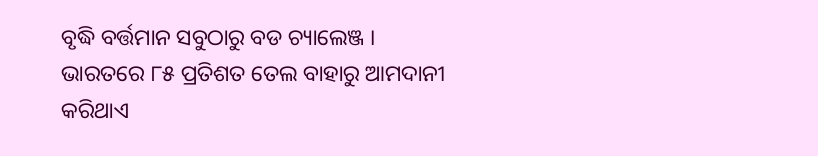ବୃଦ୍ଧି ବର୍ତ୍ତମାନ ସବୁଠାରୁ ବଡ ଚ୍ୟାଲେଞ୍ଜ । ଭାରତରେ ୮୫ ପ୍ରତିଶତ ତେଲ ବାହାରୁ ଆମଦାନୀ କରିଥାଏ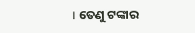। ତେଣୁ ଟଙ୍କାର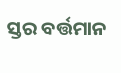ସ୍ତର ବର୍ତ୍ତମାନ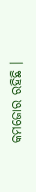କମଜୋର ରହିଛି ।